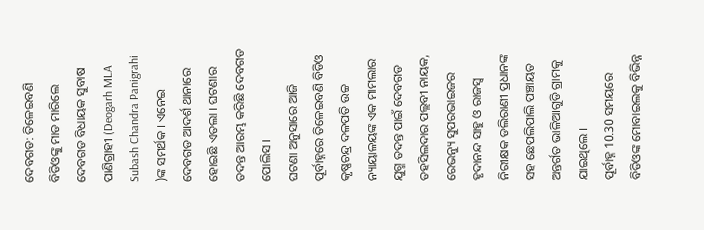ଦେବଗଡ: ତିଳେଇବଣି ବିଡିଓଙ୍କୁ ମାଡ ମାରିଲେ ଦେବଗଡ ବିଧାୟକ ସୁବାଷ ପାଣିଗ୍ରାହୀ (Deogarh MLA Subash Chandra Panigrahi )ଙ୍କ ସମର୍ଥକ । ଏନେଇ ଦେବଗଡ ଆଦର୍ଶ ଥାନାରେ ହୋଇଛି ଏତଲା । ଘଟଣାର ତଦନ୍ତ ଆରମ୍ଭ କରିଛି ଦେବଗଡ ପୋଲିସ ।
ଘଟଣା ଅନୁସାରେ ଆଜି ପୂର୍ବାହ୍ନରେ ତିଳେଇବଣି ବିଡିଓ କୃଷ୍ଣଚନ୍ଦ୍ର ଦଳପତି ଉଚ୍ଚ ନ୍ୟାୟାଳୟଙ୍କ ଏକ ମାମଲାର ଯୁଗ୍ମ ତଦନ୍ତ ପାଇଁ ଦେବଗଡ ତହସିଲଦାର ପଲ୍ଲବୀ ନାୟକ, ରେଭନ୍ୟୁ ସୁପରଭାଇଜର ହୃଦାନନ୍ଦ ସାହୁ ଓ ରାଜସ୍ବ ନିରୀକ୍ଷକ ଡଲିରାଣୀ ପ୍ରଧାନଙ୍କ ସହ ଛେପଲିପାଲି ପଞ୍ଚାୟତ ଅନ୍ତର୍ଗତ ଭାଳିଆଗୁଡି ଗ୍ରାମକୁ ଯାଇଥିଲେ ।
ପୂର୍ବାହ୍ନ 10.30 ସମୟରେ ବିଡିଓଙ୍କ ମୋବାଇଲକୁ ବିଭିନ୍ନ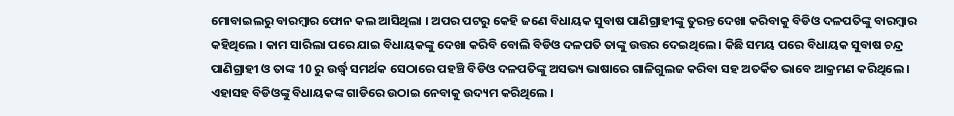ମୋବାଇଲରୁ ବାରମ୍ବାର ଫୋନ କଲ ଆସିଥିଲା । ଅପର ପଟରୁ କେହି ଜଣେ ବିଧାୟକ ସୁବାଷ ପାଣିଗ୍ରାହୀଙ୍କୁ ତୁରନ୍ତ ଦେଖା କରିବାକୁ ବିଡିଓ ଦଳପତିଙ୍କୁ ବାରମ୍ବାର କହିଥିଲେ । କାମ ସାରିଲା ପରେ ଯାଇ ବିଧାୟକଙ୍କୁ ଦେଖା କରିବି ବୋଲି ବିଡିଓ ଦଳପତି ତାଙ୍କୁ ଉତ୍ତର ଦେଇଥିଲେ । କିଛି ସମୟ ପରେ ବିଧାୟକ ସୁବାଷ ଚନ୍ଦ୍ର ପାଣିଗ୍ରାହୀ ଓ ତାଙ୍କ 10 ରୁ ଉର୍ଦ୍ଧ୍ବ ସମର୍ଥକ ସେଠାରେ ପହଞ୍ଚି ବିଡିଓ ଦଳପତିଙ୍କୁ ଅସଭ୍ୟ ଭାଷାରେ ଗାଳିଗୁଲଜ କରିବା ସହ ଅତର୍କିତ ଭାବେ ଆକ୍ରମଣ କରିଥିଲେ । ଏହାସହ ବିଡିଓଙ୍କୁ ବିଧାୟକଙ୍କ ଗାଡିରେ ଉଠାଇ ନେବାକୁ ଉଦ୍ୟମ କରିଥିଲେ ।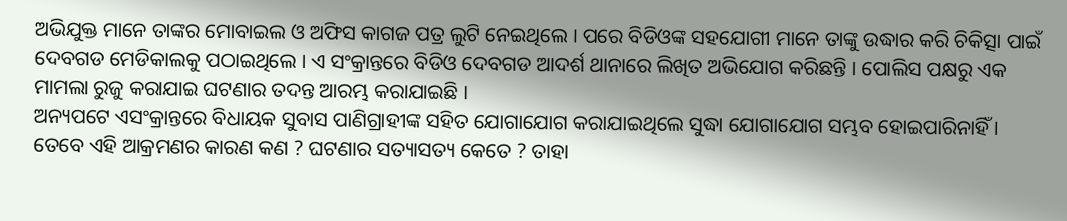ଅଭିଯୁକ୍ତ ମାନେ ତାଙ୍କର ମୋବାଇଲ ଓ ଅଫିସ କାଗଜ ପତ୍ର ଲୁଟି ନେଇଥିଲେ । ପରେ ବିଡିଓଙ୍କ ସହଯୋଗୀ ମାନେ ତାଙ୍କୁ ଉଦ୍ଧାର କରି ଚିକିତ୍ସା ପାଇଁ ଦେବଗଡ ମେଡିକାଲକୁ ପଠାଇଥିଲେ । ଏ ସଂକ୍ରାନ୍ତରେ ବିଡିଓ ଦେବଗଡ ଆଦର୍ଶ ଥାନାରେ ଲିଖିତ ଅଭିଯୋଗ କରିଛନ୍ତି । ପୋଲିସ ପକ୍ଷରୁ ଏକ ମାମଲା ରୁଜୁ କରାଯାଇ ଘଟଣାର ତଦନ୍ତ ଆରମ୍ଭ କରାଯାଇଛି ।
ଅନ୍ୟପଟେ ଏସଂକ୍ରାନ୍ତରେ ବିଧାୟକ ସୁବାସ ପାଣିଗ୍ରାହୀଙ୍କ ସହିତ ଯୋଗାଯୋଗ କରାଯାଇଥିଲେ ସୁଦ୍ଧା ଯୋଗାଯୋଗ ସମ୍ଭବ ହୋଇପାରିନାହିଁ । ତେବେ ଏହି ଆକ୍ରମଣର କାରଣ କଣ ? ଘଟଣାର ସତ୍ୟାସତ୍ୟ କେତେ ? ତାହା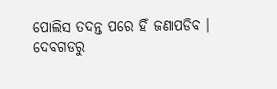ପୋଲିସ ତଦନ୍ତ ପରେ ହିଁ ଜଣାପଡିବ ।
ଦେବଗଡରୁ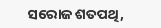ସରୋଜ ଶତପଥି,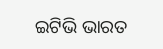ଇଟିଭି ଭାରତ